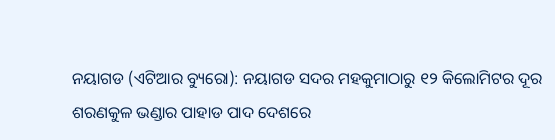ନୟାଗଡ (ଏଟିଆର ବ୍ୟୁରୋ): ନୟାଗଡ ସଦର ମହକୁମାଠାରୁ ୧୨ କିଲୋମିଟର ଦୂର ଶରଣକୁଳ ଭଣ୍ଡାର ପାହାଡ ପାଦ ଦେଶରେ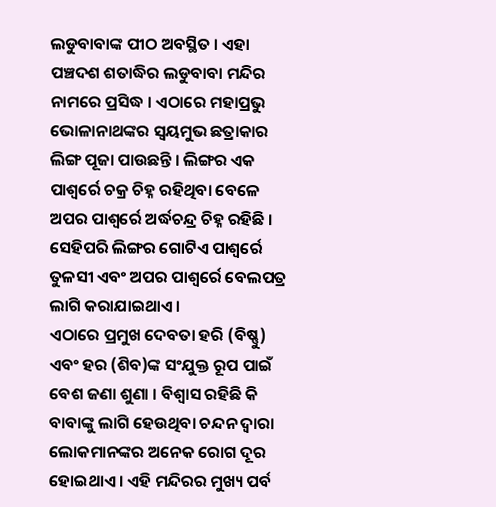ଲଡୁବାବାଙ୍କ ପୀଠ ଅବସ୍ଥିତ । ଏହା ପଞ୍ଚଦଶ ଶତାଦ୍ଧିର ଲଡୁବାବା ମନ୍ଦିର ନାମରେ ପ୍ରସିଦ୍ଧ । ଏଠାରେ ମହାପ୍ରଭୁ ଭୋଳାନାଥଙ୍କର ସ୍ୱୟମୁଭ ଛତ୍ରାକାର ଲିଙ୍ଗ ପୂଜା ପାଉଛନ୍ତି । ଲିଙ୍ଗର ଏକ ପାଶ୍ୱର୍ରେ ଚକ୍ର ଚିହ୍ନ ରହିଥିବା ବେଳେ ଅପର ପାଶ୍ୱର୍ରେ ଅର୍ଦ୍ଧଚନ୍ଦ୍ର ଚିହ୍ନ ରହିଛି । ସେହିପରି ଲିଙ୍ଗର ଗୋଟିଏ ପାଶ୍ୱର୍ରେ ତୁଳସୀ ଏବଂ ଅପର ପାଶ୍ୱର୍ରେ ବେଲପତ୍ର ଲାଗି କରାଯାଇଥାଏ ।
ଏଠାରେ ପ୍ରମୁଖ ଦେବତା ହରି (ବିଷ୍ଣୁ) ଏବଂ ହର (ଶିବ)ଙ୍କ ସଂଯୁକ୍ତ ରୂପ ପାଇଁ ବେଶ ଜଣା ଶୁଣା । ବିଶ୍ୱାସ ରହିଛି କି ବାବାଙ୍କୁ ଲାଗି ହେଉଥିବା ଚନ୍ଦନ ଦ୍ୱାରା ଲୋକମାନଙ୍କର ଅନେକ ରୋଗ ଦୂର ହୋଇଥାଏ । ଏହି ମନ୍ଦିରର ମୁଖ୍ୟ ପର୍ବ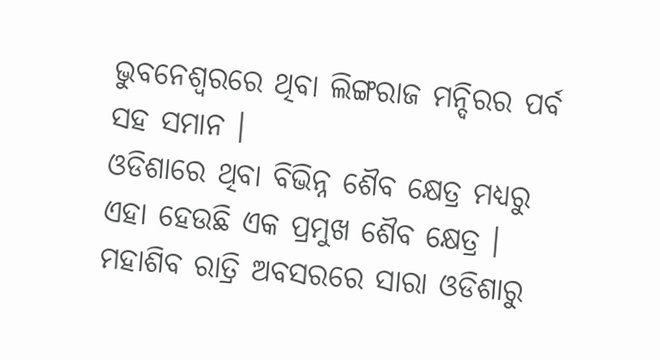ଭୁବନେଶ୍ୱରରେ ଥିବା ଲିଙ୍ଗରାଜ ମନ୍ଦିରର ପର୍ବ ସହ ସମାନ ।
ଓଡିଶାରେ ଥିବା ବିଭିନ୍ନ ଶୈବ କ୍ଷେତ୍ର ମଧ୍ୟରୁ ଏହା ହେଉଛି ଏକ ପ୍ରମୁଖ ଶୈବ କ୍ଷେତ୍ର । ମହାଶିବ ରାତ୍ରି ଅବସରରେ ସାରା ଓଡିଶାରୁ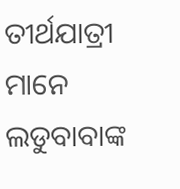ତୀର୍ଥଯାତ୍ରୀ ମାନେ ଲଡୁବାବାଙ୍କ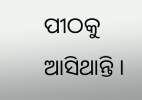ପୀଠକୁ ଆସିଥାନ୍ତି ।